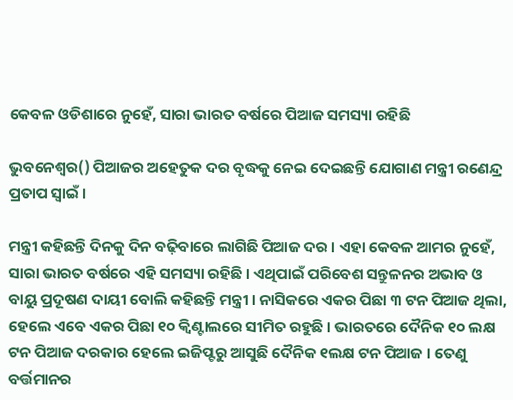କେବଳ ଓଡିଶାରେ ନୁହେଁ, ସାରା ଭାରତ ବର୍ଷରେ ପିଆଜ ସମସ୍ୟା ରହିଛି

ଭୁବନେଶ୍ୱର() ପିଆଜର ଅହେତୁକ ଦର ବୃଦ୍ଧକୁ ନେଇ ଦେଇଛନ୍ତି ଯୋଗାଣ ମନ୍ତ୍ରୀ ରଣେନ୍ଦ୍ର ପ୍ରତାପ ସ୍ୱାଇଁ ।

ମନ୍ତ୍ରୀ କହିଛନ୍ତି ଦିନକୁ ଦିନ ବଢ଼ିବାରେ ଲାଗିଛି ପିଆଜ ଦର । ଏହା କେବଳ ଆମର ନୁହେଁ, ସାରା ଭାରତ ବର୍ଷରେ ଏହି ସମସ୍ୟା ରହିଛି । ଏଥିପାଇଁ ପରିବେଶ ସନ୍ତୁଳନର ଅଭାବ ଓ ବାୟୁ ପ୍ରଦୂଷଣ ଦାୟୀ ବୋଲି କହିଛନ୍ତି ମନ୍ତ୍ରୀ । ନାସିକରେ ଏକର ପିଛା ୩ ଟନ ପିଆଜ ଥିଲା, ହେଲେ ଏବେ ଏକର ପିଛା ୧୦ କ୍ୱିଣ୍ଟାଲରେ ସୀମିତ ରହୁଛି । ଭାରତରେ ଦୈନିକ ୧୦ ଲକ୍ଷ ଟନ ପିଆଜ ଦରକାର ହେଲେ ଇଜିପ୍ଟରୁ ଆସୁଛି ଦୈନିକ ୧ଲକ୍ଷ ଟନ ପିଆଜ । ତେଣୁ ବର୍ତ୍ତମାନର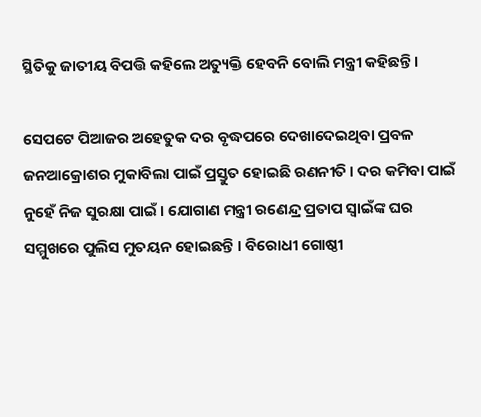ସ୍ଥିତିକୁ ଜାତୀୟ ବିପତ୍ତି କହିଲେ ଅତ୍ୟୁକ୍ତି ହେବନି ବୋଲି ମନ୍ତ୍ରୀ କହିଛନ୍ତି ।

ସେପଟେ ପିଆଜର ଅହେତୁକ ଦର ବୃଦ୍ଧପରେ ଦେଖାଦେଇଥିବା ପ୍ରବଳ ଜନଆକ୍ରୋଶର ମୁକାବିଲା ପାଇଁ ପ୍ରସ୍ତୁତ ହୋଇଛି ରଣନୀତି । ଦର କମିବା ପାଇଁ ନୁହେଁ ନିଜ ସୁରକ୍ଷା ପାଇଁ । ଯୋଗାଣ ମନ୍ତ୍ରୀ ରଣେନ୍ଦ୍ର ପ୍ରତାପ ସ୍ୱାଇଁଙ୍କ ଘର ସମ୍ମୁଖରେ ପୁଲିସ ମୁତୟନ ହୋଇଛନ୍ତି । ବିରୋଧୀ ଗୋଷ୍ଠୀ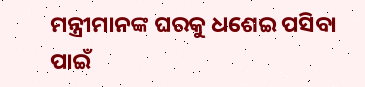ମନ୍ତ୍ରୀମାନଙ୍କ ଘରକୁ ଧଶେଇ ପସିବା ପାଇଁ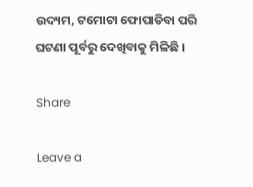ଉଦ୍ୟମ, ଟମୋଟା ଫୋପାଡିବା ପରି ଘଟଣା ପୂର୍ବରୁ ଦେଖିବାକୁ ମିଳିଛି ।

Share

Leave a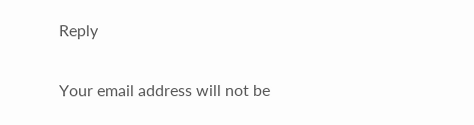Reply

Your email address will not be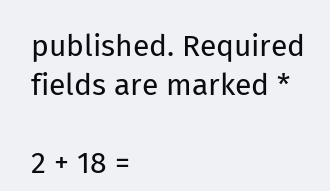published. Required fields are marked *

2 + 18 =